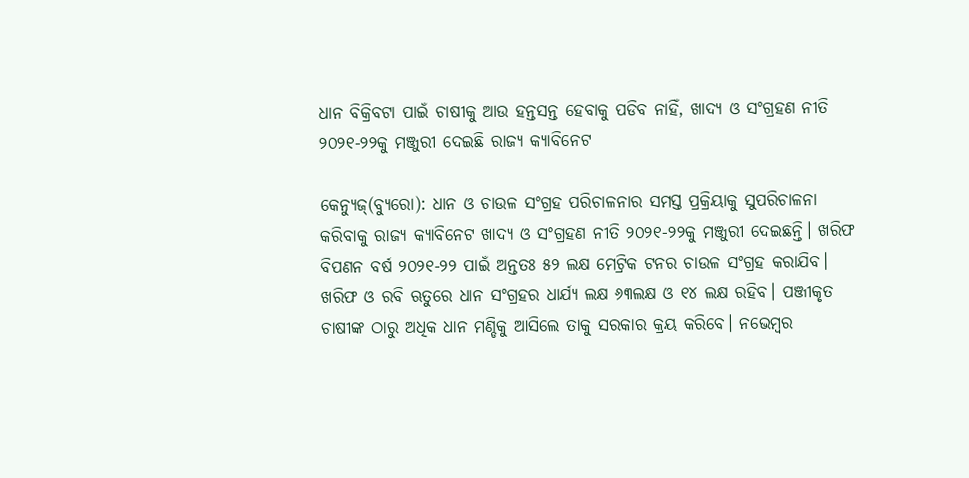ଧାନ ବିକ୍ରିବଟା ପାଇଁ ଚାଷୀକୁ ଆଉ ହନ୍ତସନ୍ତ ହେବାକୁ ପଡିବ ନାହିଁ, ଖାଦ୍ୟ ଓ ସଂଗ୍ରହଣ ନୀତି ୨୦୨୧-୨୨କୁ ମଞ୍ଜୁରୀ ଦେଇଛି ରାଜ୍ୟ କ୍ୟାବିନେଟ

କେନ୍ୟୁଜ୍(ବ୍ୟୁରୋ): ଧାନ ଓ ଚାଉଳ ସଂଗ୍ରହ ପରିଚାଳନାର ସମସ୍ତ ପ୍ରକ୍ରିୟାକୁ ସୁପରିଚାଳନା କରିବାକୁ ରାଜ୍ୟ କ୍ୟାବିନେଟ ଖାଦ୍ୟ ଓ ସଂଗ୍ରହଣ ନୀତି ୨୦୨୧-୨୨କୁ ମଞ୍ଜୁରୀ ଦେଇଛନ୍ତି। ଖରିଫ ବିପଣନ ବର୍ଷ ୨୦୨୧-୨୨ ପାଇଁ ଅନ୍ତତଃ ୫୨ ଲକ୍ଷ ମେଟ୍ରିକ ଟନର ଚାଉଳ ସଂଗ୍ରହ କରାଯିବ। ଖରିଫ ଓ ରବି ଋତୁରେ ଧାନ ସଂଗ୍ରହର ଧାର୍ଯ୍ୟ ଲକ୍ଷ ୬୩ଲକ୍ଷ ଓ ୧୪ ଲକ୍ଷ ରହିବ। ପଞ୍ଜୀକୃତ ଚାଷୀଙ୍କ ଠାରୁ ଅଧିକ ଧାନ ମଣ୍ଡିକୁ ଆସିଲେ ତାକୁ ସରକାର କ୍ରୟ କରିବେ। ନଭେମ୍ବର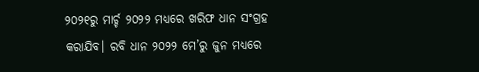୨୦୨୧ରୁ ମାର୍ଚ୍ଚ ୨୦୨୨ ମଧ୍ୟରେ ଖରିଫ ଧାନ ସଂଗ୍ରହ କରାଯିବ। ରବି ଧାନ ୨୦୨୨ ମେ’ରୁ ଜୁନ ମଧ୍ୟରେ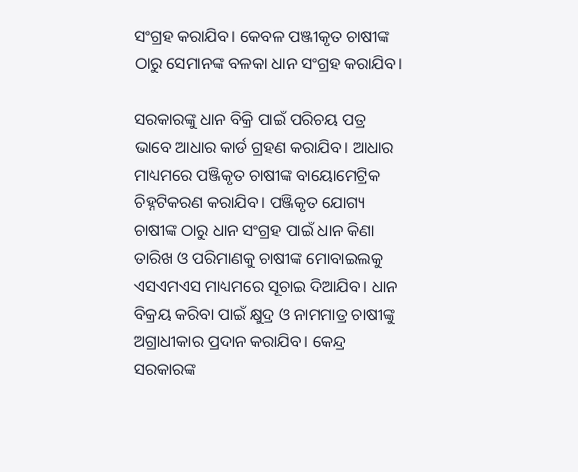ସଂଗ୍ରହ କରାଯିବ। କେବଳ ପଞ୍ଜୀକୃତ ଚାଷୀଙ୍କ ଠାରୁ ସେମାନଙ୍କ ବଳକା ଧାନ ସଂଗ୍ରହ କରାଯିବ।

ସରକାରଙ୍କୁ ଧାନ ବିକ୍ରି ପାଇଁ ପରିଚୟ ପତ୍ର ଭାବେ ଆଧାର କାର୍ଡ ଗ୍ରହଣ କରାଯିବ। ଆଧାର ମାଧ୍ୟମରେ ପଞ୍ଜିକୃତ ଚାଷୀଙ୍କ ବାୟୋମେଟ୍ରିକ ଚିହ୍ନଟିକରଣ କରାଯିବ। ପଞ୍ଜିକୃତ ଯୋଗ୍ୟ ଚାଷୀଙ୍କ ଠାରୁ ଧାନ ସଂଗ୍ରହ ପାଇଁ ଧାନ କିଣା ତାରିଖ ଓ ପରିମାଣକୁ ଚାଷୀଙ୍କ ମୋବାଇଲକୁ ଏସଏମଏସ ମାଧ୍ୟମରେ ସୂଚାଇ ଦିଆଯିବ। ଧାନ ବିକ୍ରୟ କରିବା ପାଇଁ କ୍ଷୁଦ୍ର ଓ ନାମମାତ୍ର ଚାଷୀଙ୍କୁ ଅଗ୍ରାଧୀକାର ପ୍ରଦାନ କରାଯିବ। କେନ୍ଦ୍ର ସରକାରଙ୍କ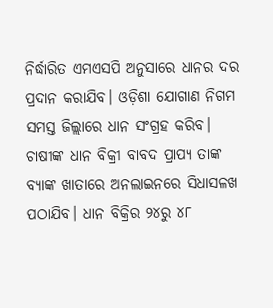ନିର୍ଦ୍ଧାରିତ ଏମଏସପି ଅନୁସାରେ ଧାନର ଦର ପ୍ରଦାନ କରାଯିବ। ଓଡ଼ିଶା ଯୋଗାଣ ନିଗମ ସମସ୍ତ ଜିଲ୍ଲାରେ ଧାନ ସଂଗ୍ରହ କରିବ। ଚାଷୀଙ୍କ ଧାନ ବିକ୍ରୀ ବାବଦ ପ୍ରାପ୍ୟ ତାଙ୍କ ବ୍ୟାଙ୍କ ଖାତାରେ ଅନଲାଇନରେ ସିଧାସଳଖ ପଠାଯିବ। ଧାନ ବିକ୍ରିର ୨୪ରୁ ୪୮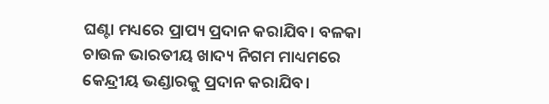ଘଣ୍ଟା ମଧ୍ୟରେ ପ୍ରାପ୍ୟ ପ୍ରଦାନ କରାଯିବ। ବଳକା ଚାଉଳ ଭାରତୀୟ ଖାଦ୍ୟ ନିଗମ ମାଧ୍ୟମରେ କେନ୍ଦ୍ରୀୟ ଭଣ୍ଡାରକୁ ପ୍ରଦାନ କରାଯିବ।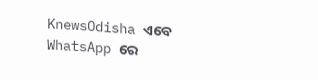KnewsOdisha ଏବେ WhatsApp ରେ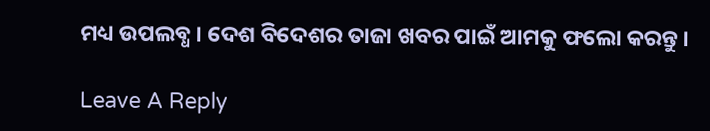ମଧ୍ୟ ଉପଲବ୍ଧ । ଦେଶ ବିଦେଶର ତାଜା ଖବର ପାଇଁ ଆମକୁ ଫଲୋ କରନ୍ତୁ ।

Leave A Reply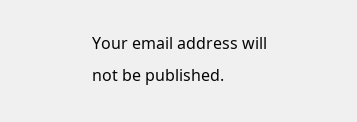Your email address will not be published.